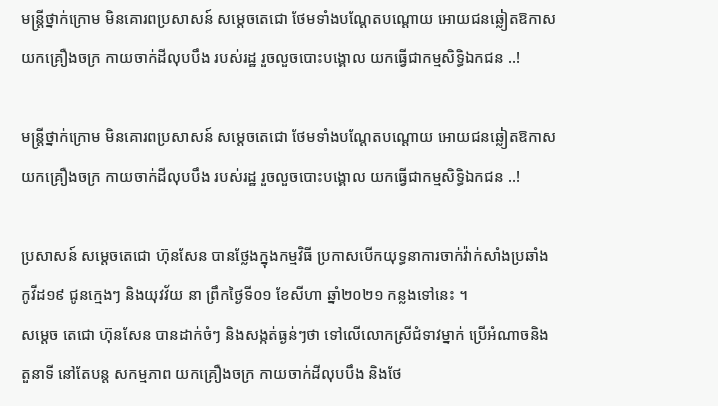មន្រ្តីថ្នាក់ក្រោម មិនគោរពប្រសាសន៍ សម្តេចតេជោ ថែមទាំងបណ្តែតបណ្តោយ អោយជនឆ្លៀតឱកាស យកគ្រឿងចក្រ កាយចាក់ដីលុបបឹង របស់រដ្ឋ រួចលួចបោះបង្គោល យកធ្វើជាកម្មសិទ្ធិឯកជន ..!

មន្រ្តីថ្នាក់ក្រោម មិនគោរពប្រសាសន៍ សម្តេចតេជោ ថែមទាំងបណ្តែតបណ្តោយ អោយជនឆ្លៀតឱកាស យកគ្រឿងចក្រ កាយចាក់ដីលុបបឹង របស់រដ្ឋ រួចលួចបោះបង្គោល យកធ្វើជាកម្មសិទ្ធិឯកជន ..!

ប្រសាសន៍ សម្តេចតេជោ ហ៊ុនសែន បានថ្លែងក្នុងកម្មវិធី ប្រកាសបើកយុទ្ធនាការចាក់វ៉ាក់សាំងប្រឆាំងកូវីដ១៩ ជូនក្មេងៗ និងយុវវ័យ នា ព្រឹកថ្ងៃទី០១ ខែសីហា ឆ្នាំ២០២១ កន្លងទៅនេះ ។
សម្តេច តេជោ ហ៊ុនសែន បានដាក់ចំៗ និងសង្កត់ធ្ងន់ៗថា ទៅលេីលោកស្រីជំទាវម្នាក់ ប្រេីអំណាចនិង តួនាទី នៅតែបន្ត សកម្មភាព យកគ្រឿងចក្រ កាយចាក់ដីលុបបឹង និងថែ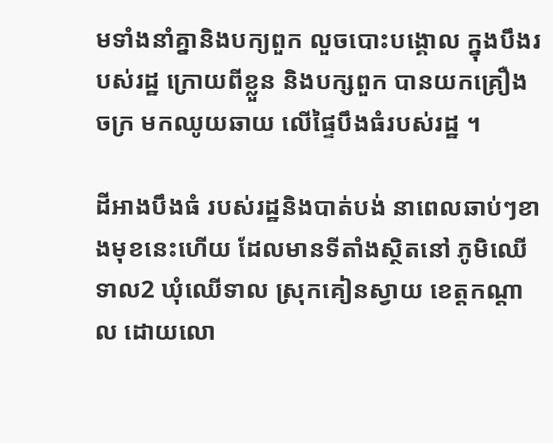មទាំងនាំគ្នានិងបក្យពួក លួចបោះបង្គោល ក្នុងបឹងរបស់រដ្ឋ ក្រោយពីខ្លួន និងបក្សពួក បានយកគ្រឿងចក្រ មកឈូយឆាយ លេីផ្ទៃបឹងធំរបស់រដ្ឋ ។

ដីអាងបឹងធំ របស់រដ្ឋនិងបាត់បង់ នាពេលឆាប់ៗខាងមុខនេះហេីយ ដែលមានទីតាំងស្ថិតនៅ ភូមិឈើទាល2 ឃុំឈើទាល ស្រុកគៀនស្វាយ ខេត្តកណ្ដាល ដោយលោ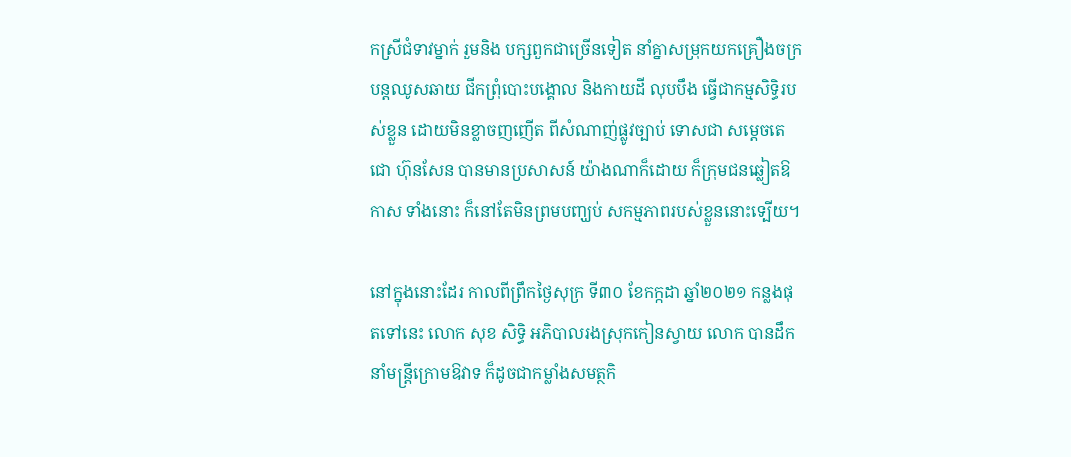កស្រីជំទាវម្នាក់ រួមនិង បក្សពួកជាច្រើនទៀត នាំគ្នាសម្រុកយកគ្រឿងចក្រ បន្តឈូសឆាយ ជីកព្រុំបោះបង្គោល និងកាយដី លុបបឹង ធ្វើជាកម្មសិទ្ធិរបស់ខ្លួន ដោយមិនខ្លាចញញើត ពីសំណាញ់ផ្លូវច្បាប់ ទោសជា សម្តេចតេជោ ហ៊ុនសែន បានមានប្រសាសន៍ យ៉ាងណាក៏ដោយ ក៏ក្រុមជនឆ្លៀតឱកាស ទាំងនោះ ក៏នៅតែមិនព្រមបញ្ឃប់ សកម្មភាពរបស់ខ្លួននោះទ្បេីយ។

នៅក្នុងនោះដែរ កាលពីព្រឹកថ្ងៃសុក្រ ទី៣០ ខែកក្កដា ឆ្នាំ២០២១ កន្លងផុតទៅនេះ លោក សុខ សិទ្ធិ អភិបាលរងស្រុកកៀនស្វាយ លោក បានដឹកនាំមន្ត្រីក្រោមឱវាទ ក៏ដូចជាកម្លាំងសមត្ថកិ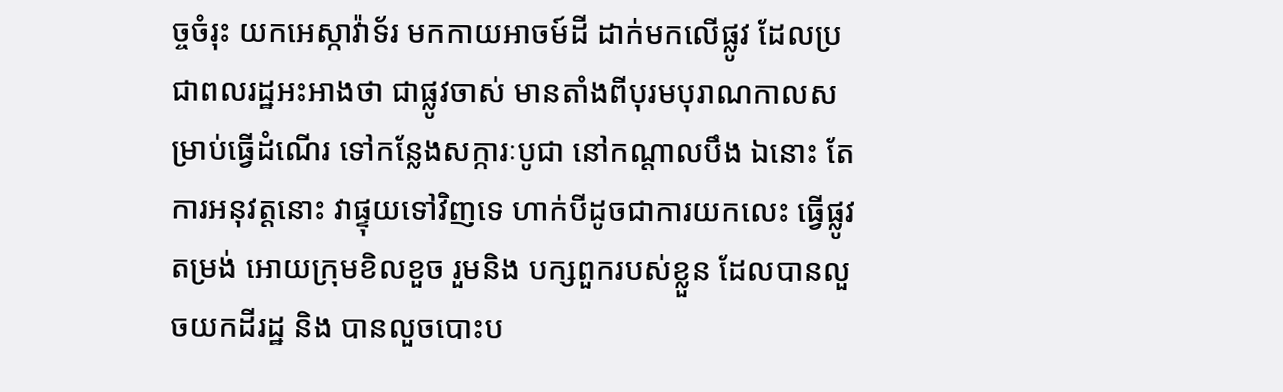ច្ចចំរុះ យកអេស្កាវ៉ាទ័រ មកកាយអាចម៍ដី ដាក់មកលើផ្លូវ ដែលប្រជាពលរដ្ឋអះអាងថា ជាផ្លូវចាស់ មានតាំងពីបុរមបុរាណកាលសម្រាប់ធ្វើដំណើរ ទៅកន្លែងសក្ការៈបូជា នៅកណ្ដាលបឹង ឯនោះ តែការអនុវត្តនោះ វាផ្ទុយទៅវិញទេ ហាក់បីដូចជាការយកលេះ ធ្វេីផ្លូវតម្រង់ អោយក្រុមខិលខួច រួមនិង បក្សពួករបស់ខ្លួន ដែលបានលួចយកដីរដ្ឋ និង បានលួចបោះប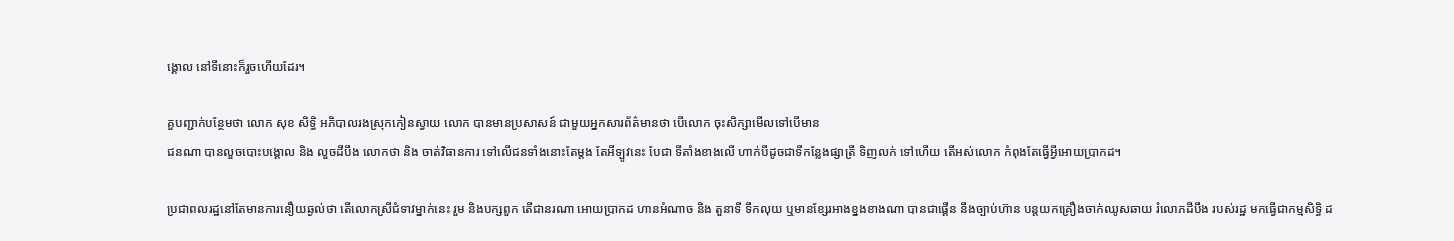ង្គោល នៅទីនោះក៏រួចហេីយដែរ។

គួបញ្ជាក់បន្ថែមថា លោក សុខ សិទ្ធិ អភិបាលរងស្រុកកៀនស្វាយ លោក បានមានប្រសាសន៍ ជាមួយអ្នកសារព័ត៌មានថា បេីលោក ចុះសិក្សាមេីលទៅបេីមាន
ជនណា បានលួចបោះបង្គោល និង លួចដីបឹង លោកថា និង ចាត់វិធានការ ទៅលេីជនទាំងនោះតែម្តង តែអីទ្បូវនេះ បែជា ទីតាំងខាងលេី ហាក់បីដូចជាទីកន្លែងផ្សាត្រី ទិញលក់ ទៅហេីយ តេីអស់លោក កំពុងតែធ្វេីអ្វីអោយប្រាកដ។

ប្រជាពលរដ្ឋនៅតែមានការនឿយឆ្ងល់ថា តើលោកស្រីជំទាវម្នាក់នេះ រួម និងបក្សពួក តេីជានរណា អោយប្រាកដ ហានអំណាច និង តួនាទី ទឹកលុយ ឬមានខ្សែរអាងខ្នងខាងណា បានជាផ្គើន នឹងច្បាប់ហ៊ាន បន្តយកគ្រឿងចាក់ឈូសឆាយ រំលោភដីបឹង របស់រដ្ឋ មកធ្វើជាកម្មសិទ្ធិ ដ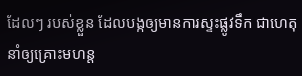ដែលៗ របស់ខ្លួន ដែលបង្កឲ្យមានការស្ទះផ្លូវទឹក ជាហេតុនាំឲ្យគ្រោះមហន្ត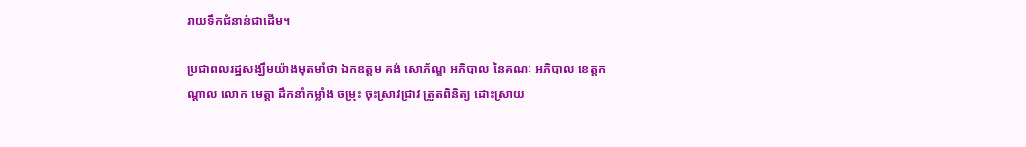រាយទឹកជំនាន់ជាដើម។

ប្រជាពលរដ្ឋសង្ឃឹមយ៉ាងមុតមាំថា ឯកឧត្តម គង់ សោភ័ណ្ឌ អភិបាល នៃគណៈ អភិបាល ខេត្តកណ្ដាល លោក មេត្តា ដឹកនាំកម្លាំង ចម្រុះ ចុះស្រាវជ្រាវ ត្រួតពិនិត្យ ដោះស្រាយ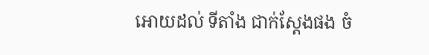អោយដល់ ទីតាំង ជាក់ស្តែងផង ចំ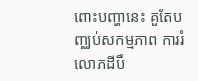ពោះបញ្ហានេះ គួតែបញ្ឈប់សកម្មភាព ការរំលោភដីបឹ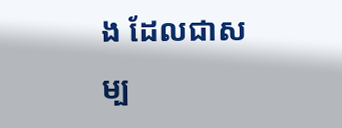ង ដែលជាសម្ប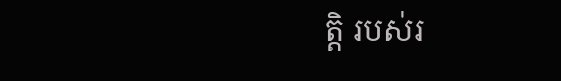ត្តិ របស់រ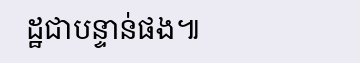ដ្ឋជាបន្ទាន់ផង៕